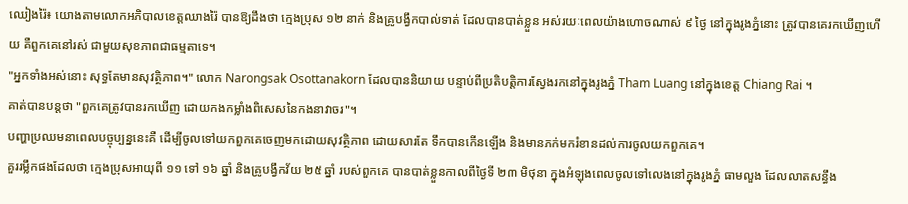ឈៀងរ៉ៃ៖ យោងតាមលោកអភិបាលខេត្តឈាងរ៉ៃ បានឱ្យដឹងថា ក្មេងប្រុស ១២ នាក់ និងគ្រូបង្វឹកបាល់ទាត់ ដែលបានបាត់ខ្លួន អស់រយៈពេលយ៉ាងហោចណាស់ ៩ ថ្ងៃ នៅក្នុងរូងភ្នំនោះ ត្រូវបានគេរកឃើញហើយ គឺពួកគេនៅរស់ ជាមួយសុខភាពជាធម្មតាទេ។
"អ្នកទាំងអស់នោះ សុទ្ធតែមានសុវត្ថិភាព។" លោក Narongsak Osottanakorn ដែលបាននិយាយ បន្ទាប់ពីប្រតិបត្ដិការស្វែងរកនៅក្នុងរូងភ្នំ Tham Luang នៅក្នុងខេត្ត Chiang Rai ។
គាត់បានបន្តថា "ពួកគេត្រូវបានរកឃើញ ដោយកងកម្លាំងពិសេសនៃកងនាវាចរ"។
បញ្ហាប្រឈមនាពេលបច្ចុប្បន្ននេះគឺ ដើម្បីចូលទៅយកពួកគេចេញមកដោយសុវត្ថិភាព ដោយសារតែ ទឹកបានកើនឡើង និងមានភក់មករំខានដល់ការចូលយកពួកគេ។
គួររម្លឹកផងដែលថា ក្មេងប្រុសអាយុពី ១១ ទៅ ១៦ ឆ្នាំ និងគ្រូបង្វឹកវ័យ ២៥ ឆ្នាំ របស់ពួកគេ បានបាត់ខ្លួនកាលពីថ្ងៃទី ២៣ មិថុនា ក្នុងអំឡុងពេលចូលទៅលេងនៅក្នុងរូងភ្នំ ធាមលួង ដែលលាតសន្ធឹង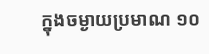ក្នុងចម្ងាយប្រមាណ ១០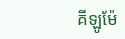គីឡូម៉ែ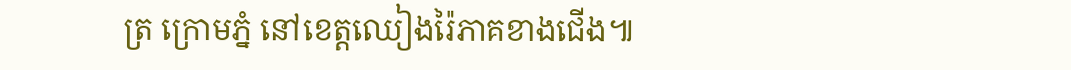ត្រ ក្រោមភ្នំ នៅខេត្តឈៀងរ៉ៃភាគខាងជើង៕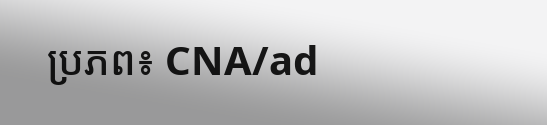ប្រភព៖ CNA/ad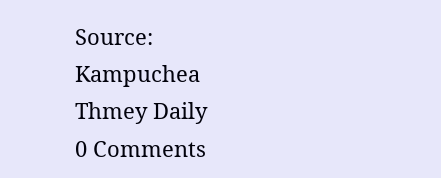Source: Kampuchea Thmey Daily
0 Comments